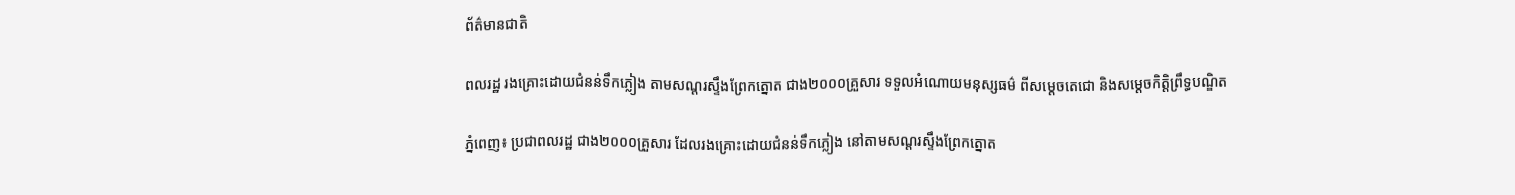ព័ត៌មានជាតិ

ពលរដ្ឋ រងគ្រោះដោយជំនន់ទឹកភ្លៀង តាមសណ្តរស្ទឹងព្រែកត្នោត ជាង២០០០គ្រួសារ ទទួលអំណោយមនុស្សធម៌ ពីសម្តេចតេជោ និងសម្តេចកិត្តិព្រឹទ្ធបណ្ឌិត

ភ្នំពេញ៖ ប្រជាពលរដ្ឋ ជាង២០០០គ្រួសារ ដែលរងគ្រោះដោយជំនន់ទឹកភ្លៀង នៅតាមសណ្តរស្ទឹងព្រែកត្នោត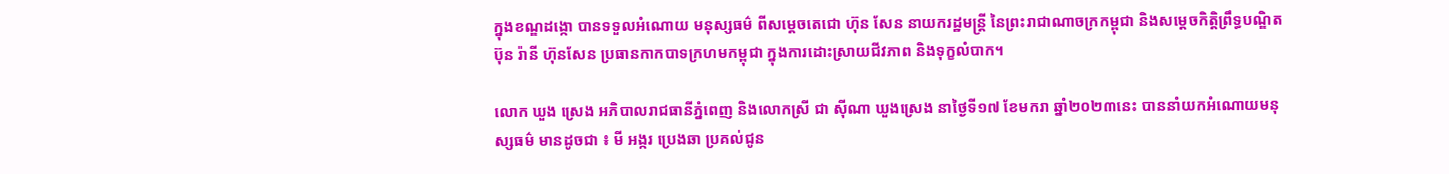ក្នុងខណ្ឌដង្កោ បានទទួលអំណោយ មនុស្សធម៌ ពីសម្ដេចតេជោ ហ៊ុន សែន នាយករដ្ឋមន្ត្រី នៃព្រះរាជាណាចក្រកម្ពុជា និងសម្តេចកិត្តិព្រឹទ្ធបណ្ឌិត ប៊ុន រ៉ានី ហ៊ុនសែន ប្រធានកាកបាទក្រហមកម្ពុជា ក្នុងការដោះស្រាយជីវភាព និងទុក្ខលំបាក។

លោក ឃួង ស្រេង អភិបាលរាជធានីភ្នំពេញ និងលោកស្រី ជា ស៊ីណា ឃួងស្រេង នាថ្ងៃទី១៧ ខែមករា ឆ្នាំ២០២៣នេះ បាននាំយកអំណោយមនុស្សធម៌ មានដូចជា ៖ មី អង្ករ ប្រេងឆា ប្រគល់ជូន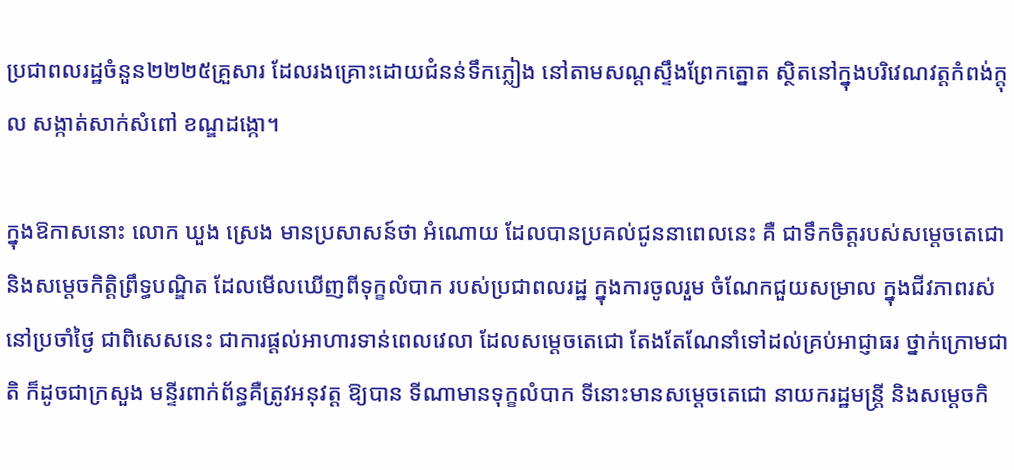ប្រជាពលរដ្ឋចំនួន២២២៥គ្រួសារ ដែលរងគ្រោះដោយជំនន់ទឹកភ្លៀង នៅតាមសណ្ដស្ទឹងព្រែកត្នោត ស្ថិតនៅក្នុងបរិវេណវត្តកំពង់ក្តុល សង្កាត់សាក់សំពៅ ខណ្ឌដង្កោ។

ក្នុងឱកាសនោះ លោក ឃួង ស្រេង មានប្រសាសន៍ថា អំណោយ ដែលបានប្រគល់ជូននាពេលនេះ គឺ ជាទឹកចិត្តរបស់សម្តេចតេជោ និងសម្តេចកិត្តិព្រឹទ្ធបណ្ឌិត ដែលមើលឃើញពីទុក្ខលំបាក របស់ប្រជាពលរដ្ឋ ក្នុងការចូលរួម ចំណែកជួយសម្រាល ក្នុងជីវភាពរស់នៅប្រចាំថ្ងៃ ជាពិសេសនេះ ជាការផ្តល់អាហារទាន់ពេលវេលា ដែលសម្ដេចតេជោ តែងតែណែនាំទៅដល់គ្រប់អាជ្ញាធរ ថ្នាក់ក្រោមជាតិ ក៏ដូចជាក្រសួង មន្ទីរពាក់ព័ន្ធគឺត្រូវអនុវត្ត ឱ្យបាន ទីណាមានទុក្ខលំបាក ទីនោះមានសម្ដេចតេជោ នាយករដ្ឋមន្ត្រី និងសម្ដេចកិ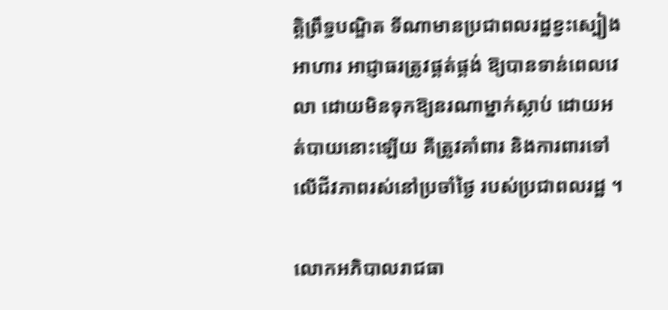ត្តិព្រឹទ្ធបណ្ឌិត ទីណាមានប្រជាពលរដ្ឋខ្វះស្បៀងអាហារ អាជ្ញាធរត្រូវផ្គត់ផ្គង់ ឱ្យបានទាន់ពេលវេលា ដោយមិនទុកឱ្យនរណាម្នាក់ស្លាប់ ដោយអត់បាយនោះឡើយ គឺត្រូវគាំពារ និងការពារទៅលើជីវភាពរស់នៅប្រចាំថ្ងៃ របស់ប្រជាពលរដ្ឋ ។

លោកអភិបាលរាជធា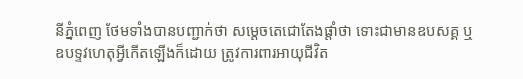នីភ្នំពេញ ថែមទាំងបានបញ្ជាក់ថា សម្តេចតេជោតែងផ្តាំថា ទោះជាមានឧបសគ្គ ឬឧបទ្ទវហេតុអ្វីកើតឡើងក៏ដោយ ត្រូវការពារអាយុជីវិត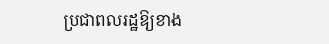ប្រជាពលរដ្ឋឱ្យខាង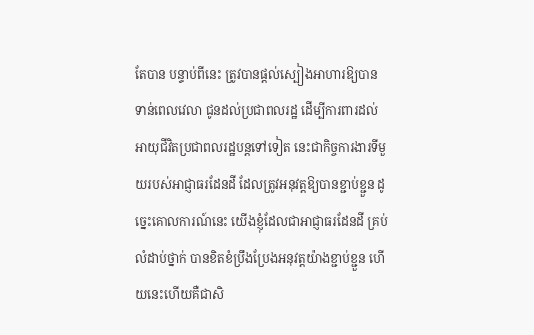តែបាន បន្ទាប់ពីនេះ ត្រូវបានផ្តល់ស្បៀងអាហារឱ្យបានទាន់ពេលវេលា ជូនដល់ប្រជាពលរដ្ឋ ដើម្បីការពារដល់អាយុជីវិតប្រជាពលរដ្ឋបន្តទៅទៀត នេះជាកិច្ចការងារទីមួយរបស់អាជ្ញាធរដែនដី ដែលត្រូវអនុវត្តឱ្យបានខ្ជាប់ខ្ជួន ដូច្នេះគោលការណ៍នេះ យើងខ្ញុំដែលជាអាជ្ញាធរដែនដី គ្រប់លំដាប់ថ្នាក់ បានខិតខំប្រឹងប្រែងអនុវត្តយ៉ាងខ្ជាប់ខ្ជួន ហើយនេះហើយគឺជាសិ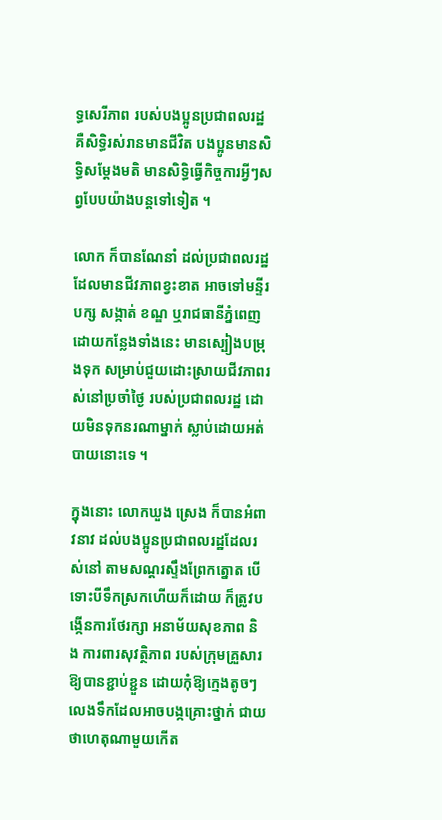ទ្ធសេរីភាព របស់បងប្អូនប្រជាពលរដ្ឋ គឺសិទ្ធិរស់រានមានជីវិត បងប្អូនមានសិទ្ធិសម្ដែងមតិ មានសិទ្ធិធ្វើកិច្ចការអ្វីៗសព្វបែបយ៉ាងបន្តទៅទៀត ។

លោក ក៏បានណែនាំ ដល់ប្រជាពលរដ្ឋ ដែលមានជីវភាពខ្វះខាត អាចទៅមន្ទីរបក្ស សង្កាត់ ខណ្ឌ ឬរាជធានីភ្នំពេញ ដោយកន្លែងទាំងនេះ មានស្បៀងបម្រុងទុក សម្រាប់ជួយដោះស្រាយជីវភាពរស់នៅប្រចាំថ្ងៃ របស់ប្រជាពលរដ្ឋ ដោយមិនទុកនរណាម្នាក់ ស្លាប់ដោយអត់បាយនោះទេ ។

ក្នុងនោះ លោកឃួង ស្រេង ក៏បានអំពាវនាវ ដល់បងប្អូនប្រជាពលរដ្ឋដែលរស់នៅ តាមសណ្តរស្ទឹងព្រែកត្នោត បើទោះបីទឹកស្រកហើយក៏ដោយ ក៏ត្រូវបង្កើនការថែរក្សា អនាម័យសុខភាព និង ការពារសុវត្ថិភាព របស់ក្រុមគ្រួសារឱ្យបានខ្ជាប់ខ្ជួន ដោយកុំឱ្យក្មេងតូចៗ លេងទឹកដែលអាចបង្កគ្រោះថ្នាក់ ជាយថាហេតុណាមួយកើត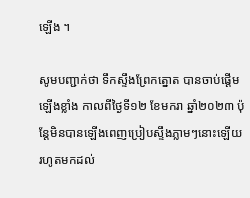ឡើង ។

សូមបញ្ជាក់ថា ទឹកស្ទឹងព្រែកត្នោត បានចាប់ផ្ដើមឡើងខ្លាំង កាលពីថ្ងៃទី១២ ខែមករា ឆ្នាំ២០២៣ ប៉ុន្តែមិនបានឡើងពេញប្រៀបស្ទឹងភ្លាមៗនោះឡើយ រហូតមកដល់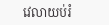វេលាយប់រំ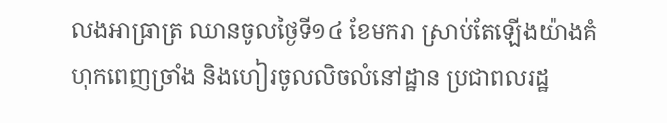លងអាធ្រាត្រ ឈានចូលថ្ងៃទី១៤ ខែមករា ស្រាប់តែឡើងយ៉ាងគំហុកពេញច្រាំង និងហៀរចូលលិចលំនៅដ្ឋាន ប្រជាពលរដ្ឋ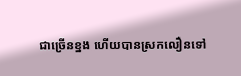ជាច្រើនខ្នង ហើយបានស្រកលឿនទៅ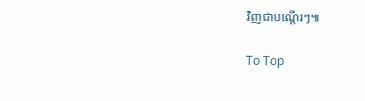វិញជាបណ្តើរៗ៕

To Top